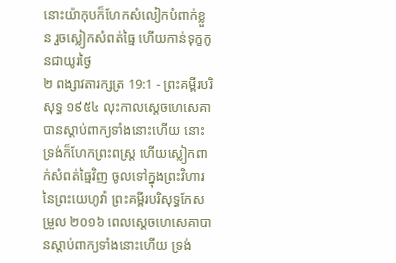នោះយ៉ាកុបក៏ហែកសំលៀកបំពាក់ខ្លួន រួចស្លៀកសំពត់ធ្មៃ ហើយកាន់ទុក្ខកូនជាយូរថ្ងៃ
២ ពង្សាវតារក្សត្រ 19:1 - ព្រះគម្ពីរបរិសុទ្ធ ១៩៥៤ លុះកាលស្តេចហេសេគាបានស្តាប់ពាក្យទាំងនោះហើយ នោះទ្រង់ក៏ហែកព្រះពស្ត្រ ហើយស្លៀកពាក់សំពត់ធ្មៃវិញ ចូលទៅក្នុងព្រះវិហារនៃព្រះយេហូវ៉ា ព្រះគម្ពីរបរិសុទ្ធកែសម្រួល ២០១៦ ពេលស្តេចហេសេគាបានស្តាប់ពាក្យទាំងនោះហើយ ទ្រង់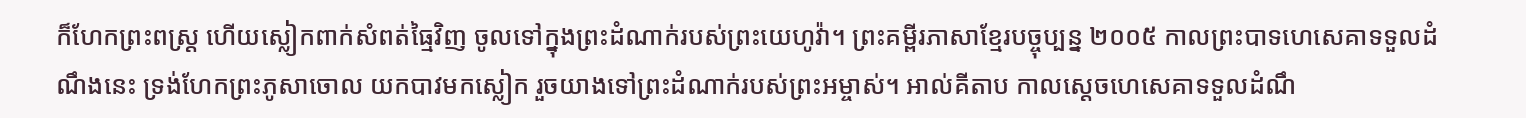ក៏ហែកព្រះពស្ត្រ ហើយស្លៀកពាក់សំពត់ធ្មៃវិញ ចូលទៅក្នុងព្រះដំណាក់របស់ព្រះយេហូវ៉ា។ ព្រះគម្ពីរភាសាខ្មែរបច្ចុប្បន្ន ២០០៥ កាលព្រះបាទហេសេគាទទួលដំណឹងនេះ ទ្រង់ហែកព្រះភូសាចោល យកបាវមកស្លៀក រួចយាងទៅព្រះដំណាក់របស់ព្រះអម្ចាស់។ អាល់គីតាប កាលស្តេចហេសេគាទទួលដំណឹ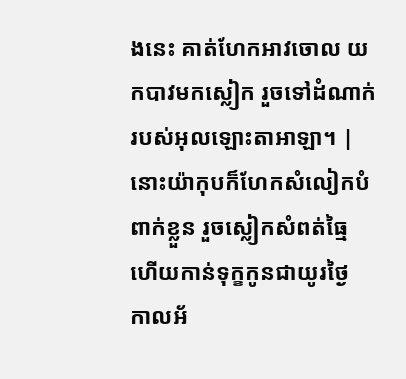ងនេះ គាត់ហែកអាវចោល យកបាវមកស្លៀក រួចទៅដំណាក់របស់អុលឡោះតាអាឡា។ |
នោះយ៉ាកុបក៏ហែកសំលៀកបំពាក់ខ្លួន រួចស្លៀកសំពត់ធ្មៃ ហើយកាន់ទុក្ខកូនជាយូរថ្ងៃ
កាលអ័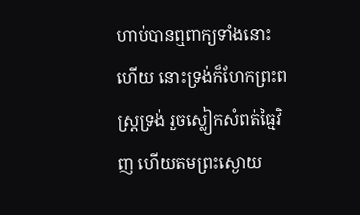ហាប់បានឮពាក្យទាំងនោះហើយ នោះទ្រង់ក៏ហែកព្រះពស្ត្រទ្រង់ រួចស្លៀកសំពត់ធ្មៃវិញ ហើយតមព្រះស្ងោយ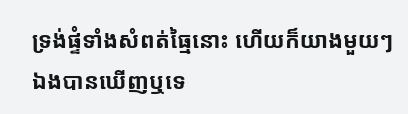ទ្រង់ផ្ទំទាំងសំពត់ធ្មៃនោះ ហើយក៏យាងមួយៗ
ឯងបានឃើញឬទេ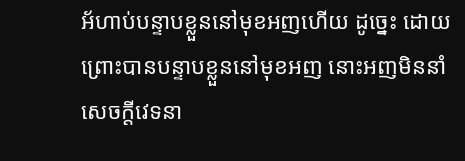អ័ហាប់បន្ទាបខ្លួននៅមុខអញហើយ ដូច្នេះ ដោយព្រោះបានបន្ទាបខ្លួននៅមុខអញ នោះអញមិននាំសេចក្ដីវេទនា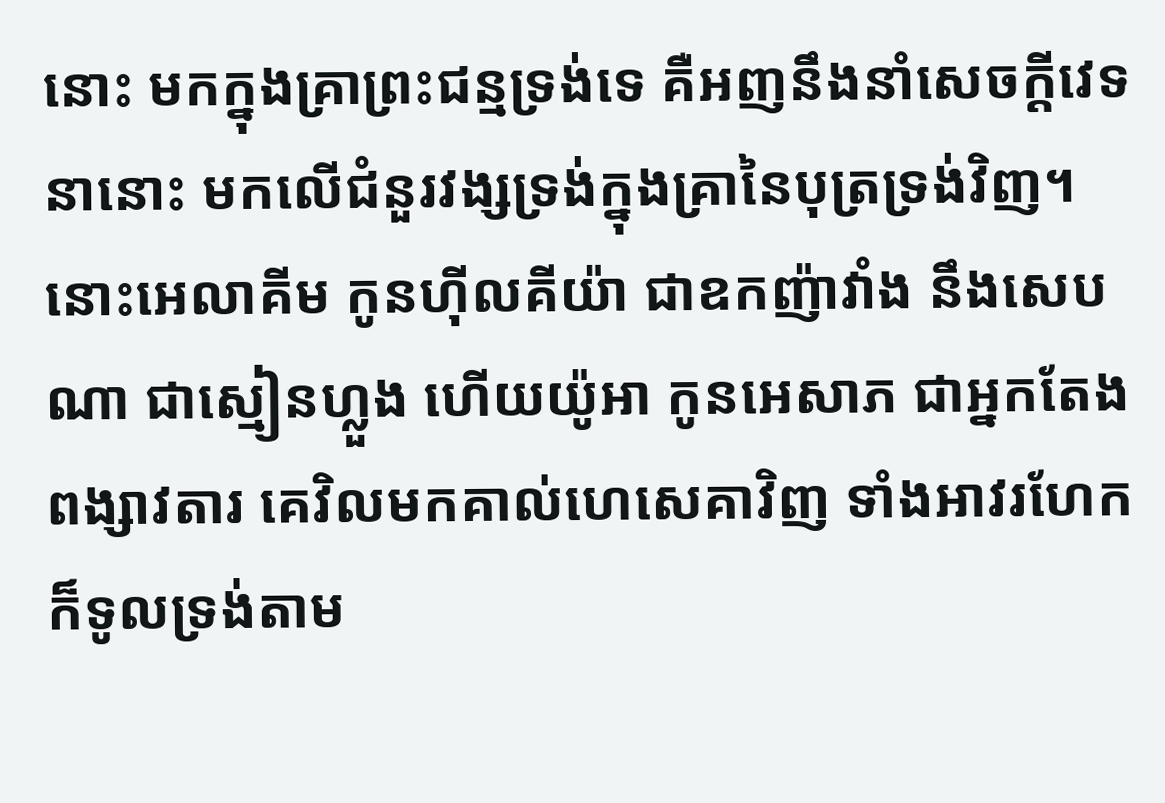នោះ មកក្នុងគ្រាព្រះជន្មទ្រង់ទេ គឺអញនឹងនាំសេចក្ដីវេទនានោះ មកលើជំនួរវង្សទ្រង់ក្នុងគ្រានៃបុត្រទ្រង់វិញ។
នោះអេលាគីម កូនហ៊ីលគីយ៉ា ជាឧកញ៉ាវាំង នឹងសេបណា ជាស្មៀនហ្លួង ហើយយ៉ូអា កូនអេសាភ ជាអ្នកតែងពង្សាវតារ គេវិលមកគាល់ហេសេគាវិញ ទាំងអាវរហែក ក៏ទូលទ្រង់តាម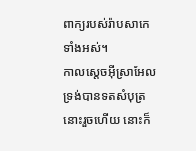ពាក្យរបស់រ៉ាបសាកេទាំងអស់។
កាលស្តេចអ៊ីស្រាអែលទ្រង់បានទតសំបុត្រនោះរួចហើយ នោះក៏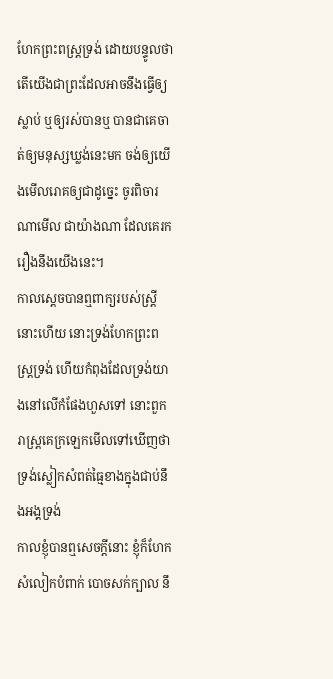ហែកព្រះពស្ត្រទ្រង់ ដោយបន្ទូលថា តើយើងជាព្រះដែលអាចនឹងធ្វើឲ្យស្លាប់ ឬឲ្យរស់បានឬ បានជាគេចាត់ឲ្យមនុស្សឃ្លង់នេះមក ចង់ឲ្យយើងមើលរោគឲ្យជាដូច្នេះ ចូរពិចារណាមើល ជាយ៉ាងណា ដែលគេរករឿងនឹងយើងនេះ។
កាលស្តេចបានឮពាក្យរបស់ស្ត្រីនោះហើយ នោះទ្រង់ហែកព្រះពស្ត្រទ្រង់ ហើយកំពុងដែលទ្រង់យាងនៅលើកំផែងហួសទៅ នោះពួករាស្ត្រគេក្រឡេកមើលទៅឃើញថា ទ្រង់ស្លៀកសំពត់ធ្មៃខាងក្នុងជាប់នឹងអង្គទ្រង់
កាលខ្ញុំបានឮសេចក្ដីនោះ ខ្ញុំក៏ហែកសំលៀកបំពាក់ បោចសក់ក្បាល នឹ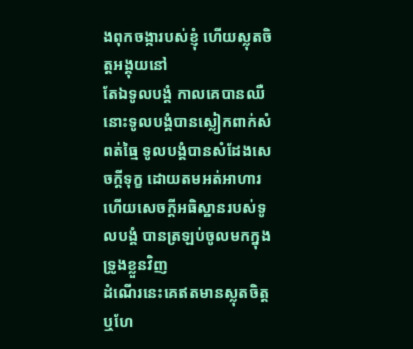ងពុកចង្ការបស់ខ្ញុំ ហើយស្លុតចិត្តអង្គុយនៅ
តែឯទូលបង្គំ កាលគេបានឈឺ នោះទូលបង្គំបានស្លៀកពាក់សំពត់ធ្មៃ ទូលបង្គំបានសំដែងសេចក្ដីទុក្ខ ដោយតមអត់អាហារ ហើយសេចក្ដីអធិស្ឋានរបស់ទូលបង្គំ បានត្រឡប់ចូលមកក្នុងទ្រូងខ្លួនវិញ
ដំណើរនេះគេឥតមានស្លុតចិត្ត ឬហែ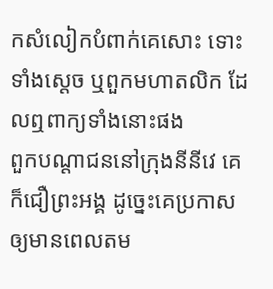កសំលៀកបំពាក់គេសោះ ទោះទាំងស្តេច ឬពួកមហាតលិក ដែលឮពាក្យទាំងនោះផង
ពួកបណ្តាជននៅក្រុងនីនីវេ គេក៏ជឿព្រះអង្គ ដូច្នេះគេប្រកាសឲ្យមានពេលតម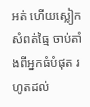អត់ ហើយស្លៀកសំពត់ធ្មៃ ចាប់តាំងពីអ្នកធំបំផុត រហូតដល់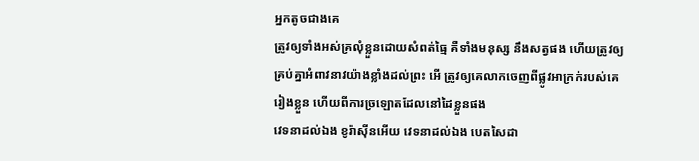អ្នកតូចជាងគេ
ត្រូវឲ្យទាំងអស់គ្រលុំខ្លួនដោយសំពត់ធ្មៃ គឺទាំងមនុស្ស នឹងសត្វផង ហើយត្រូវឲ្យគ្រប់គ្នាអំពាវនាវយ៉ាងខ្លាំងដល់ព្រះ អើ ត្រូវឲ្យគេលាកចេញពីផ្លូវអាក្រក់របស់គេរៀងខ្លួន ហើយពីការច្រឡោតដែលនៅដៃខ្លួនផង
វេទនាដល់ឯង ខូរ៉ាស៊ីនអើយ វេទនាដល់ឯង បេតសៃដា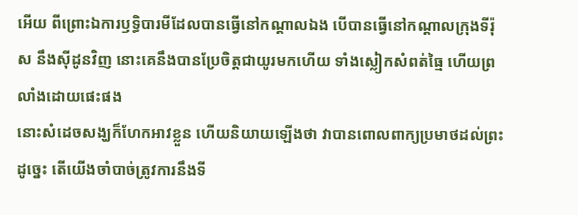អើយ ពីព្រោះឯការឫទ្ធិបារមីដែលបានធ្វើនៅកណ្តាលឯង បើបានធ្វើនៅកណ្តាលក្រុងទីរ៉ុស នឹងស៊ីដូនវិញ នោះគេនឹងបានប្រែចិត្តជាយូរមកហើយ ទាំងស្លៀកសំពត់ធ្មៃ ហើយព្រលាំងដោយផេះផង
នោះសំដេចសង្ឃក៏ហែកអាវខ្លួន ហើយនិយាយឡើងថា វាបានពោលពាក្យប្រមាថដល់ព្រះ ដូច្នេះ តើយើងចាំបាច់ត្រូវការនឹងទី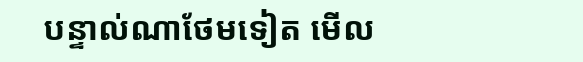បន្ទាល់ណាថែមទៀត មើល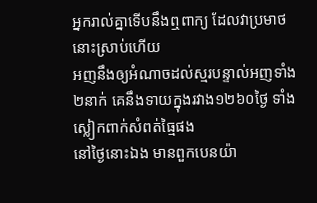អ្នករាល់គ្នាទើបនឹងឮពាក្យ ដែលវាប្រមាថនោះស្រាប់ហើយ
អញនឹងឲ្យអំណាចដល់ស្មរបន្ទាល់អញទាំង២នាក់ គេនឹងទាយក្នុងរវាង១២៦០ថ្ងៃ ទាំងស្លៀកពាក់សំពត់ធ្មៃផង
នៅថ្ងៃនោះឯង មានពួកបេនយ៉ា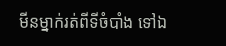មីនម្នាក់រត់ពីទីចំបាំង ទៅឯ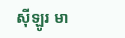ស៊ីឡូរ មា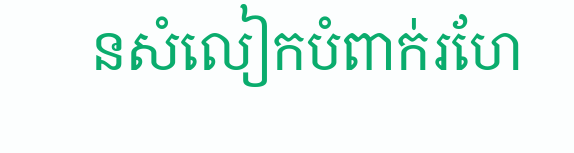នសំលៀកបំពាក់រហែ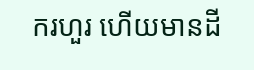ករហួរ ហើយមានដី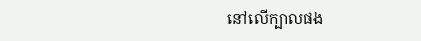នៅលើក្បាលផង